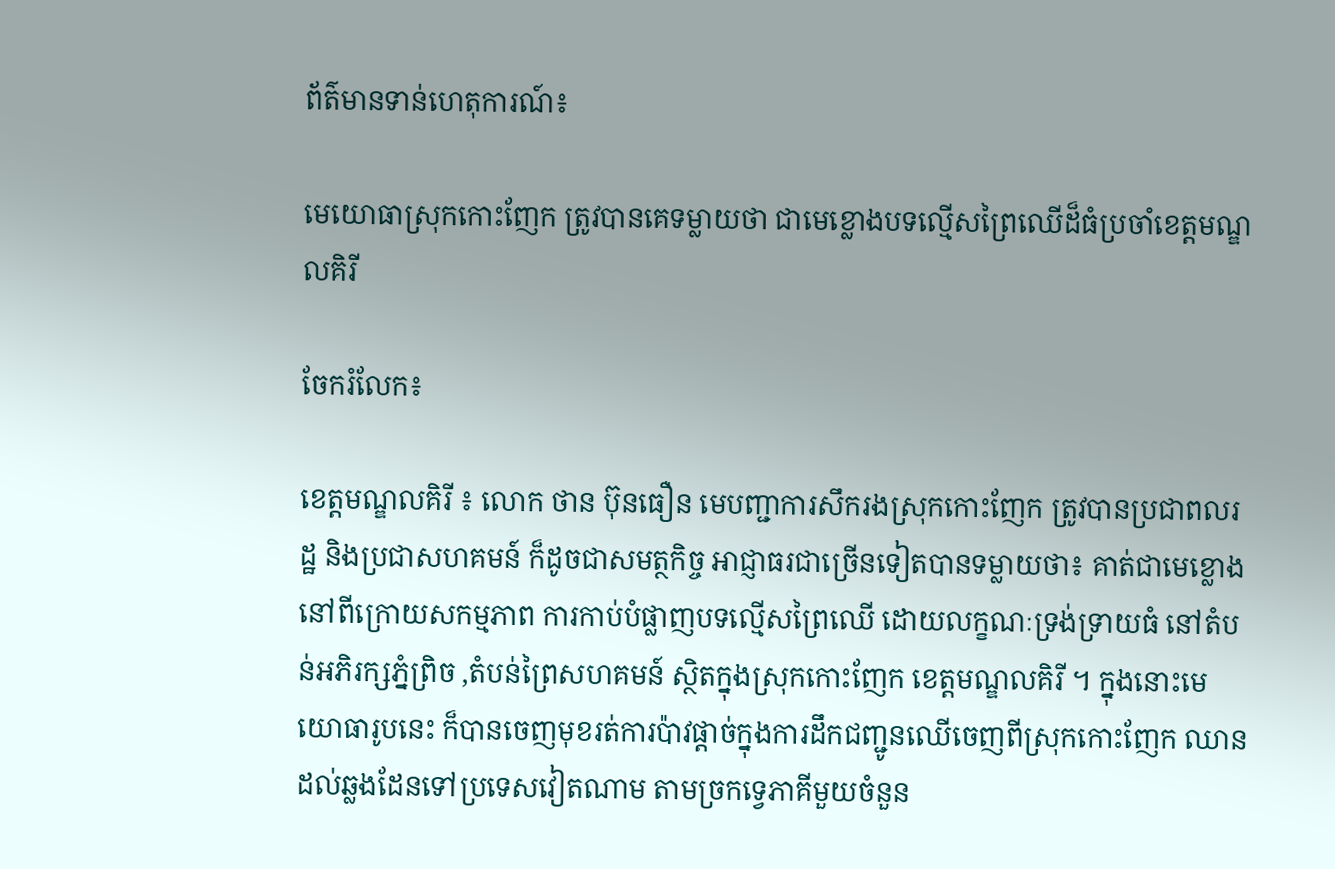ព័ត៌មានទាន់ហេតុការណ៍៖

មេយោធាស្រុកកោះញែក ត្រូវបានគេទម្លាយថា ជាមេខ្លោងបទល្មើសព្រៃឈើដ៏ធំប្រចាំខេត្តមណ្ឌលគិរី

ចែករំលែក៖

ខេត្តមណ្ឌលគិរី ៖ លោក ថាន ប៊ុនធឿន មេបញ្ជាការសឹករងស្រុកកោះញែក ត្រូវបានប្រជាពលរដ្ឋ និងប្រជាសហគមន៍ ក៏ដូចជាសមត្ថកិច្ច អាជ្ញាធរជាច្រើនទៀតបានទម្លាយថា៖ គាត់ជាមេខ្លោងនៅពីក្រោយសកម្មភាព ការកាប់បំផ្លាញបទល្មើសព្រៃឈើ ដោយលក្ខណៈទ្រង់ទ្រាយធំ នៅតំបន់អភិរក្សភ្នំព្រិច ,តំបន់ព្រៃសហគមន៍ ស្ថិតក្នុងស្រុកកោះញែក ខេត្តមណ្ឌលគិរី ។ ក្នុងនោះមេយោធារូបនេះ ក៏បានចេញមុខរត់ការប៉ាវផ្តាច់ក្នុងការដឹកជញ្ជូនឈើចេញពីស្រុកកោះញែក ឈានដល់ឆ្លងដែនទៅប្រទេសវៀតណាម តាមច្រកទ្វេភាគីមួយចំនួន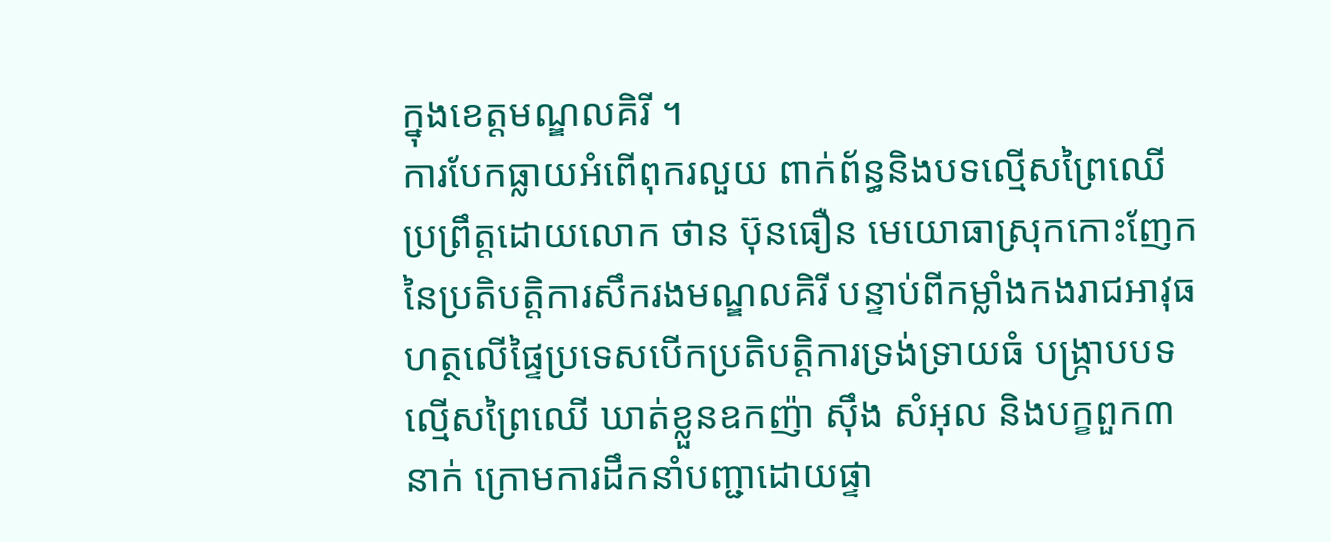ក្នុងខេត្តមណ្ឌលគិរី ។
ការបែកធ្លាយអំពើពុករលួយ ពាក់ព័ន្ធនិងបទល្មើសព្រៃឈើ ប្រព្រឹត្តដោយលោក ថាន ប៊ុនធឿន មេយោធាស្រុកកោះញែក នៃប្រតិបត្តិការសឹករងមណ្ឌលគិរី បន្ទាប់ពីកម្លាំងកងរាជអាវុធហត្ថលើផ្ទៃប្រទេសបើកប្រតិបត្តិការទ្រង់ទ្រាយធំ បង្ក្រាបបទល្មើសព្រៃឈើ ឃាត់ខ្លួនឧកញ៉ា ស៊ឹង សំអុល និងបក្ខពួក៣នាក់ ក្រោមការដឹកនាំបញ្ជាដោយផ្ទា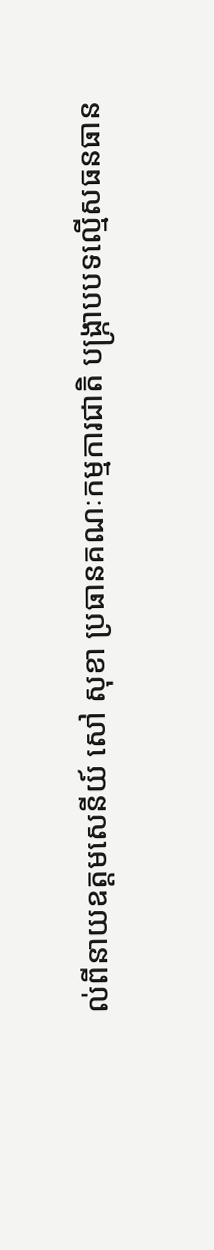ល់ពីនាយឧត្តមសេនីយ៍ សៅ សុខា ប្រធានគណៈកម្មការជាតិ បង្ក្រាបបទល្មើសធនធាន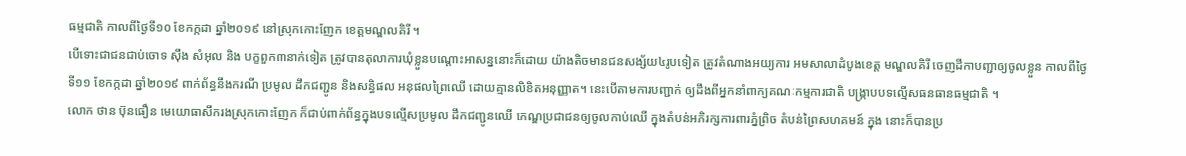ធម្មជាតិ កាលពីថ្ងៃទី១០ ខែកក្កដា ឆ្នាំ២០១៩ នៅស្រុកកោះញែក ខេត្តមណ្ឌលគិរី ។
បើទោះជាជនជាប់ចោទ ស៊ឹង សំអុល និង បក្ខពួក៣នាក់ទៀត ត្រូវបានតុលាការឃុំខ្លួនបណ្តោះអាសន្ននោះក៏ដោយ យ៉ាងតិចមានជនសង្ស័យ៤រូបទៀត ត្រូវតំណាងអយ្យការ អមសាលាដំបូងខេត្ត មណ្ឌលគិរី ចេញដីកាបញ្ជាឲ្យចូលខ្លួន កាលពីថ្ងៃទី១១ ខែកក្កដា ឆ្នាំ២០១៩ ពាក់ព័ន្ធនឹងករណី ប្រមូល ដឹកជញ្ជូន និងសន្ធិផល អនុផលព្រៃឈើ ដោយគ្មានលិខិតអនុញ្ញាត។ នេះបើតាមការបញ្ជាក់ ឲ្យដឹងពីអ្នកនាំពាក្យគណៈកម្មការជាតិ បង្ក្រាបបទល្មើសធនធានធម្មជាតិ ។
លោក ថាន ប៊ុនធឿន មេយោធាសឹករងស្រុកកោះញែក ក៏ជាប់ពាក់ព័ន្ធក្នុងបទល្មើសប្រមូល ដឹកជញ្ជូនឈើ កេណ្ឌប្រជាជនឲ្យចូលកាប់ឈើ ក្នុងតំបន់អភិរក្សការពារភ្នំព្រិច តំបន់ព្រៃសហគមន៍ ក្នុង នោះក៏បានប្រ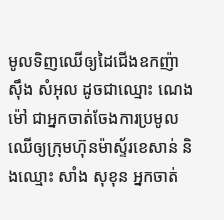មូលទិញឈើឲ្យដៃជើងឧកញ៉ា ស៊ឹង សំអុល ដូចជាឈ្មោះ ណេង ម៉ៅ ជាអ្នកចាត់ចែងការប្រមូលឈើឲ្យក្រុមហ៊ុនម៉ាស្ទ័រខេសាន់ និងឈ្មោះ សាំង សុខុន អ្នកចាត់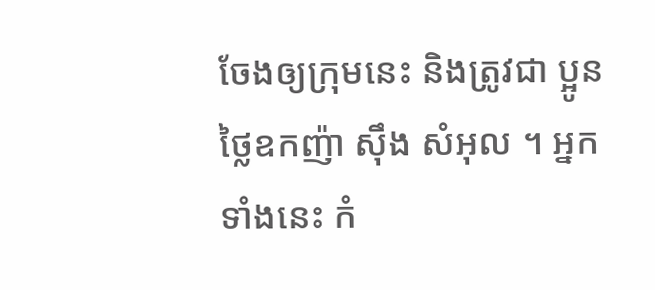ចែងឲ្យក្រុមនេះ និងត្រូវជា ប្អូនថ្លៃឧកញ៉ា ស៊ឹង សំអុល ។ អ្នកទាំងនេះ កំ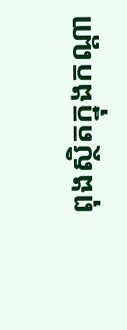ពុងស្ថិតក្នុងកណ្តា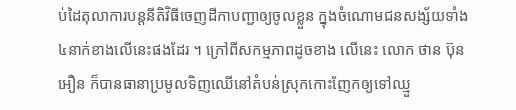ប់ដៃតុលាការបន្តនីតិវិធីចេញដីកាបញ្ជាឲ្យចូលខ្លួន ក្នុងចំណោមជនសង្ស័យទាំង៤នាក់ខាងលើនេះផងដែរ ។ ក្រៅពីសកម្មភាពដូចខាង លើនេះ លោក ថាន ប៊ុនអឿន ក៏បានធានាប្រមូលទិញឈើនៅតំបន់ស្រុកកោះញែកឲ្យទៅឈ្មួ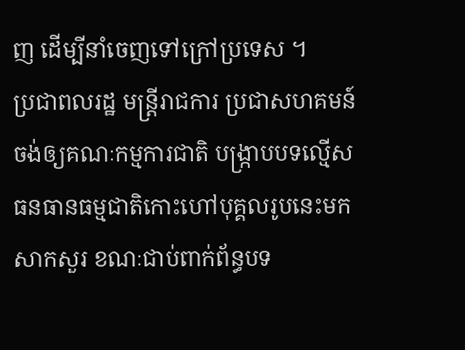ញ ដើម្បីនាំចេញទៅក្រៅប្រទេស ។
ប្រជាពលរដ្ឋ មន្ត្រីរាជការ ប្រជាសហគមន៍ ចង់ឲ្យគណៈកម្មការជាតិ បង្ក្រាបបទល្មើសធនធានធម្មជាតិកោះហៅបុគ្គលរូបនេះមកសាកសួរ ខណៈជាប់ពាក់ព័ន្ធបទ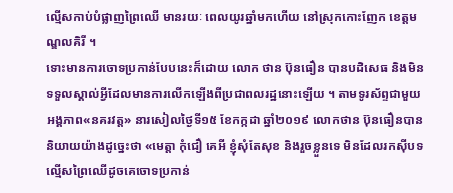ល្មើសកាប់បំផ្លាញព្រៃឈើ មានរយៈ ពេលយូរឆ្នាំមកហើយ នៅស្រុកកោះញែក ខេត្តមណ្ឌលគិរី ។
ទោះមានការចោទប្រកាន់បែបនេះក៏ដោយ លោក ថាន ប៊ុនធឿន បានបដិសេធ និងមិនទទួលស្គាល់អ្វីដែលមានការលើកឡើងពីប្រជាពលរដ្ឋនោះឡើយ ។ តាមទូរស័ព្ទជាមួយអង្គភាព«នគរវត្ត» នារសៀលថ្ងៃទី១៥ ខែកក្កដា ឆ្នាំ២០១៩ លោកថាន ប៊ុនធឿនបាននិយាយយ៉ាងដូច្នេះថា «មេត្តា កុំជឿ គេអី ខ្ញុំសុំតែសុខ និងរួចខ្លួនទេ មិនដែលរកស៊ីបទល្មើសព្រៃឈើដូចគេចោទប្រកាន់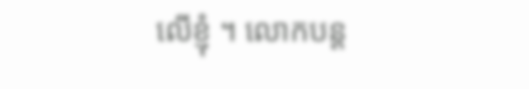លើខ្ញុំ ។ លោកបន្ត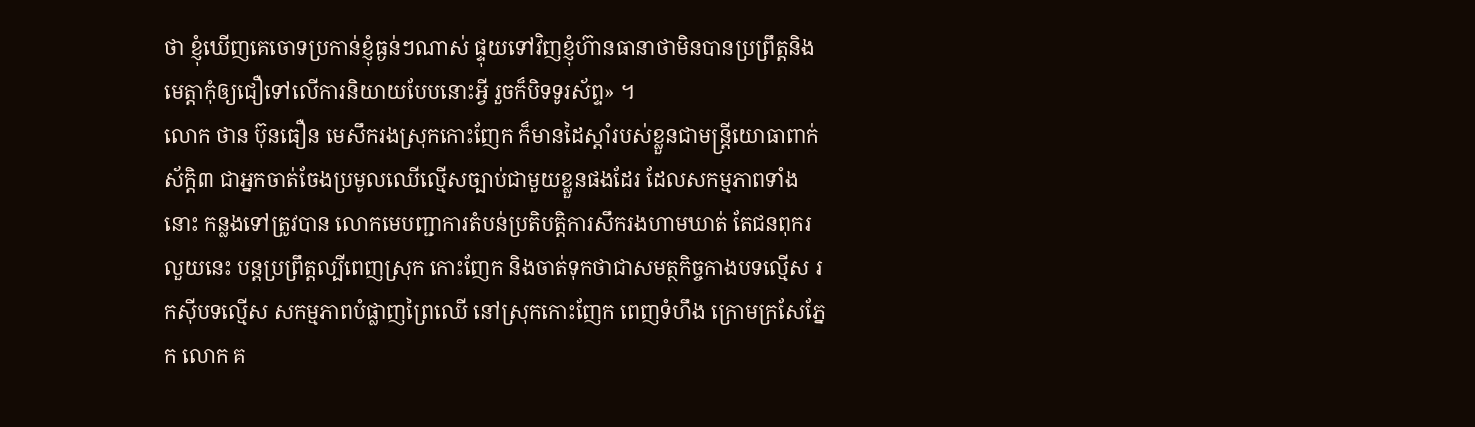ថា ខ្ញុំឃើញគេចោទប្រកាន់ខ្ញុំធ្ងន់ៗណាស់ ផ្ទុយទៅវិញខ្ញុំហ៊ានធានាថាមិនបានប្រព្រឹត្តនិងមេត្តាកុំឲ្យជឿទៅលើការនិយាយបែបនោះអ្វី រួចក៏បិទទូរស័ព្ទ» ។
លោក ថាន ប៊ុនធឿន មេសឹករងស្រុកកោះញែក ក៏មានដៃស្តាំរបស់ខ្លួនជាមន្ត្រីយោធាពាក់ស័ក្តិ៣ ជាអ្នកចាត់ចែងប្រមូលឈើល្មើសច្បាប់ជាមួយខ្លួនផងដែរ ដែលសកម្មភាពទាំងនោះ កន្លងទៅត្រូវបាន លោកមេបញ្ជាការតំបន់ប្រតិបត្តិការសឹករងហាមឃាត់ តែជនពុករលួយនេះ បន្តប្រព្រឹត្តល្បីពេញស្រុក កោះញែក និងចាត់ទុកថាជាសមត្ថកិច្ចកាងបទល្មើស រកស៊ីបទល្មើស សកម្មភាពបំផ្លាញព្រៃឈើ នៅស្រុកកោះញែក ពេញទំហឹង ក្រោមក្រសែភ្នែក លោក គ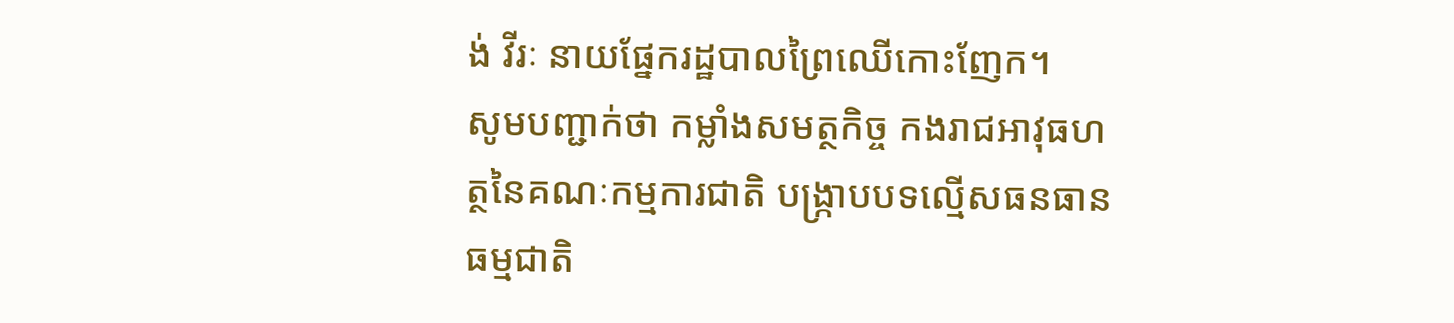ង់ វីរៈ នាយផ្នែករដ្ឋបាលព្រៃឈើកោះញែក។
សូមបញ្ជាក់ថា កម្លាំងសមត្ថកិច្ច កងរាជអាវុធហត្ថនៃគណៈកម្មការជាតិ បង្ក្រាបបទល្មើសធនធានធម្មជាតិ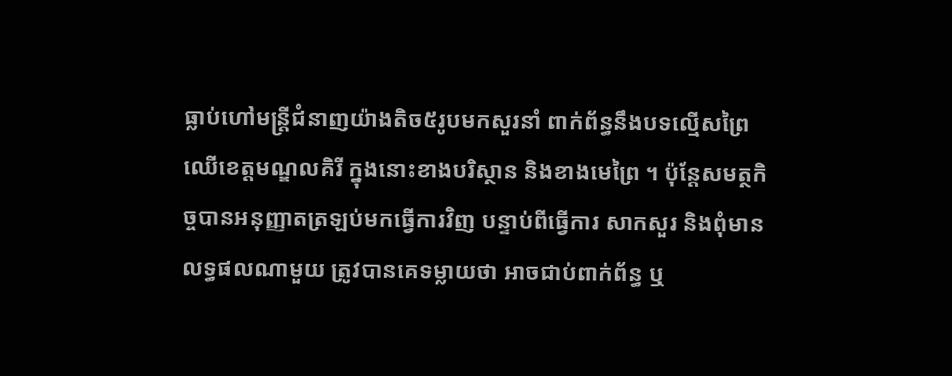ធ្លាប់ហៅមន្ត្រីជំនាញយ៉ាងតិច៥រូបមកសួរនាំ ពាក់ព័ន្ធនឹងបទល្មើសព្រៃឈើខេត្តមណ្ឌលគិរី ក្នុងនោះខាងបរិស្ថាន និងខាងមេព្រៃ ។ ប៉ុន្តែសមត្ថកិច្ចបានអនុញ្ញាតត្រឡប់មកធ្វើការវិញ បន្ទាប់ពីធ្វើការ សាកសួរ និងពុំមានលទ្ធផលណាមួយ ត្រូវបានគេទម្លាយថា អាចជាប់ពាក់ព័ន្ធ ឬ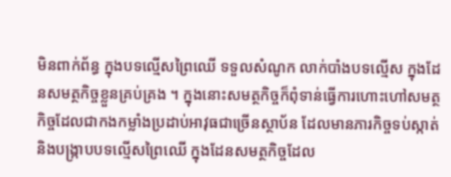មិនពាក់ព័ន្ធ ក្នុងបទល្មើសព្រៃឈើ ទទួលសំណូក លាក់បាំងបទល្មើស ក្នុងដែនសមត្ថកិច្ចខ្លួនគ្រប់គ្រង ។ ក្នុងនោះសមត្ថកិច្ចក៏ពុំទាន់ធ្វើការហោះហៅសមត្ថកិច្ចដែលជាកងកម្លាំងប្រដាប់អាវុធជាច្រើនស្ថាប័ន ដែលមានភារកិច្ចទប់ស្កាត់ និងបង្ក្រាបបទល្មើសព្រៃឈើ ក្នុងដែនសមត្ថកិច្ចដែល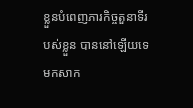ខ្លួនបំពេញភារកិច្ចតួនាទីរបស់ខ្លួន បាននៅឡើយទេ មកសាក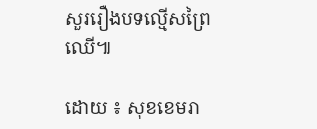សួររឿងបទល្មើសព្រៃឈើ៕

ដោយ ៖ សុខខេមរា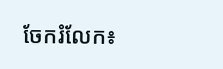ចែករំលែក៖